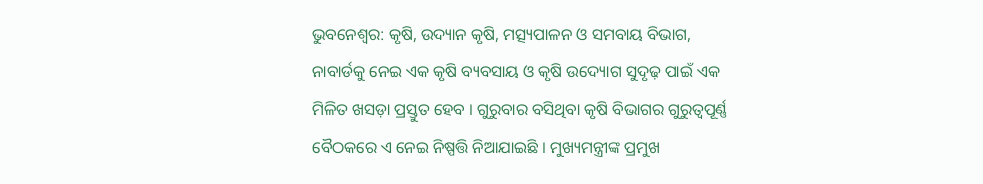ଭୁବନେଶ୍ବର: କୃଷି, ଉଦ୍ୟାନ କୃଷି, ମତ୍ସ୍ୟପାଳନ ଓ ସମବାୟ ବିଭାଗ, ନାବାର୍ଡକୁ ନେଇ ଏକ କୃଷି ବ୍ୟବସାୟ ଓ କୃଷି ଉଦ୍ୟୋଗ ସୁଦୃଢ଼ ପାଇଁ ଏକ ମିଳିତ ଖସଡ଼ା ପ୍ରସ୍ତୁତ ହେବ । ଗୁରୁବାର ବସିଥିବା କୃଷି ବିଭାଗର ଗୁରୁତ୍ବପୂର୍ଣ୍ଣ ବୈଠକରେ ଏ ନେଇ ନିଷ୍ପତ୍ତି ନିଆଯାଇଛି । ମୁଖ୍ୟମନ୍ତ୍ରୀଙ୍କ ପ୍ରମୁଖ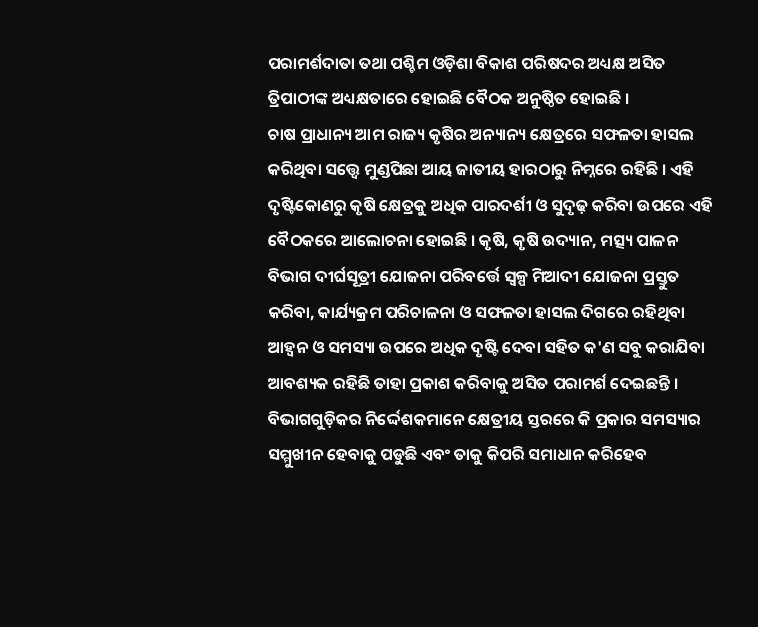ପରାମର୍ଶଦାତା ତଥା ପଶ୍ଚିମ ଓଡ଼ିଶା ବିକାଶ ପରିଷଦର ଅଧ୍ୟକ୍ଷ ଅସିତ ତ୍ରିପାଠୀଙ୍କ ଅଧ୍ୟକ୍ଷତାରେ ହୋଇଛି ବୈଠକ ଅନୁଷ୍ଠିତ ହୋଇଛି ।
ଚାଷ ପ୍ରାଧାନ୍ୟ ଆମ ରାଜ୍ୟ କୃଷିର ଅନ୍ୟାନ୍ୟ କ୍ଷେତ୍ରରେ ସଫଳତା ହାସଲ କରିଥିବା ସତ୍ତ୍ବେ ମୁଣ୍ଡପିଛା ଆୟ ଜାତୀୟ ହାରଠାରୁ ନିମ୍ନରେ ରହିଛି । ଏହି ଦୃଷ୍ଟିକୋଣରୁ କୃଷି କ୍ଷେତ୍ରକୁ ଅଧିକ ପାରଦର୍ଶୀ ଓ ସୁଦୃଢ଼ କରିବା ଉପରେ ଏହି ବୈଠକରେ ଆଲୋଚନା ହୋଇଛି । କୃଷି, କୃଷି ଉଦ୍ୟାନ, ମତ୍ସ୍ୟ ପାଳନ ବିଭାଗ ଦୀର୍ଘସୂତ୍ରୀ ଯୋଜନା ପରିବର୍ତ୍ତେ ସ୍ବଳ୍ପ ମିଆଦୀ ଯୋଜନା ପ୍ରସ୍ତୁତ କରିବା, କାର୍ଯ୍ୟକ୍ରମ ପରିଚାଳନା ଓ ସଫଳତା ହାସଲ ଦିଗରେ ରହିଥିବା ଆହ୍ବନ ଓ ସମସ୍ୟା ଉପରେ ଅଧିକ ଦୃଷ୍ଟି ଦେବା ସହିତ କ'ଣ ସବୁ କରାଯିବା ଆବଶ୍ୟକ ରହିଛି ତାହା ପ୍ରକାଶ କରିବାକୁ ଅସିତ ପରାମର୍ଶ ଦେଇଛନ୍ତି ।
ବିଭାଗଗୁଡ଼ିକର ନିର୍ଦ୍ଦେଶକମାନେ କ୍ଷେତ୍ରୀୟ ସ୍ତରରେ କି ପ୍ରକାର ସମସ୍ୟାର ସମ୍ମୁଖୀନ ହେବାକୁ ପଡୁଛି ଏବଂ ତାକୁ କିପରି ସମାଧାନ କରିହେବ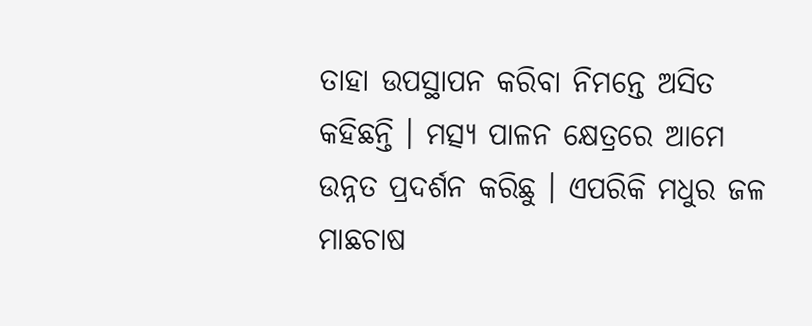ତାହା ଉପସ୍ଥାପନ କରିବା ନିମନ୍ତେ ଅସିତ କହିଛନ୍ତି । ମତ୍ସ୍ୟ ପାଳନ କ୍ଷେତ୍ରରେ ଆମେ ଉନ୍ନତ ପ୍ରଦର୍ଶନ କରିଛୁ । ଏପରିକି ମଧୁର ଜଳ ମାଛଚାଷ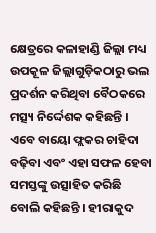କ୍ଷେତ୍ରରେ କଳାହାଣ୍ଡି ଜିଲ୍ଲା ମଧ୍ୟ ଉପକୂଳ ଜିଲ୍ଲାଗୁଡ଼ିକଠାରୁ ଭଲ ପ୍ରଦର୍ଶନ କରିଥିବା ବୈଠକରେ ମତ୍ସ୍ୟ ନିର୍ଦ୍ଦେଶକ କହିଛନ୍ତି । ଏବେ ବାୟୋ ଫ୍ଲକର ଚାହିଦା ବଢ଼ିବା ଏବଂ ଏହା ସଫଳ ହେବା ସମସ୍ତଙ୍କୁ ଉତ୍ସାହିତ କରିଛି ବୋଲି କହିଛନ୍ତି । ହୀରାକୁଦ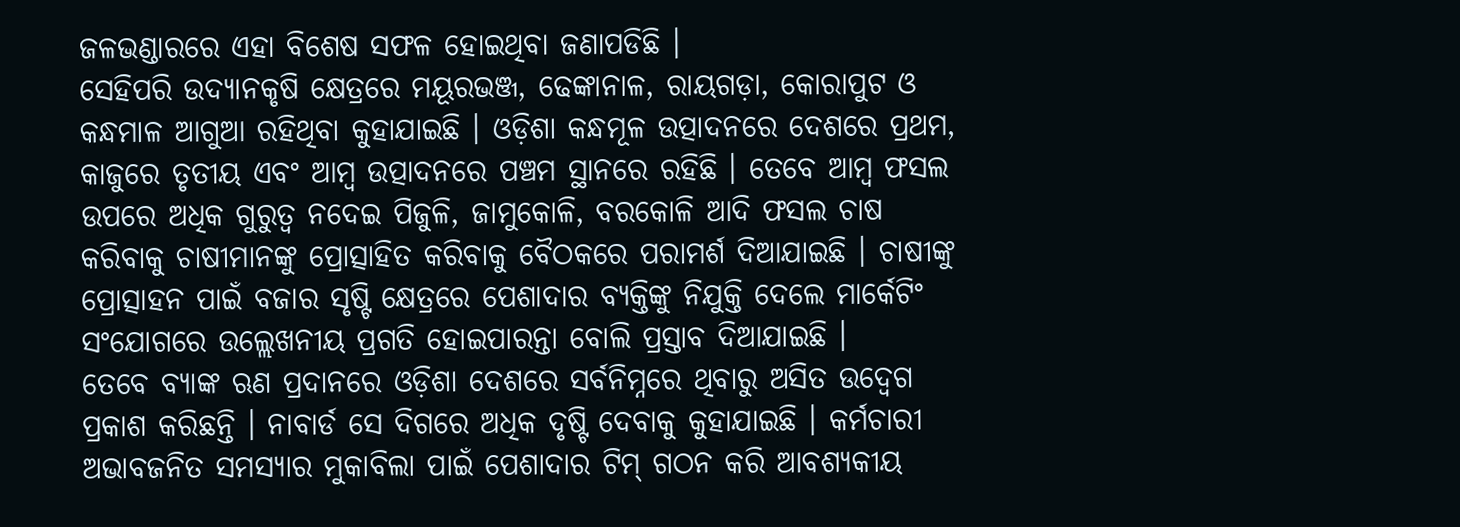ଜଳଭଣ୍ଡାରରେ ଏହା ବିଶେଷ ସଫଳ ହୋଇଥିବା ଜଣାପଡିଛି ।
ସେହିପରି ଉଦ୍ୟାନକୃଷି କ୍ଷେତ୍ରରେ ମୟୂରଭଞ୍ଜ, ଢେଙ୍କାନାଳ, ରାୟଗଡ଼ା, କୋରାପୁଟ ଓ କନ୍ଧମାଳ ଆଗୁଆ ରହିଥିବା କୁହାଯାଇଛି । ଓଡ଼ିଶା କନ୍ଧମୂଳ ଉତ୍ପାଦନରେ ଦେଶରେ ପ୍ରଥମ, କାଜୁରେ ତୃତୀୟ ଏବଂ ଆମ୍ବ ଉତ୍ପାଦନରେ ପଞ୍ଚମ ସ୍ଥାନରେ ରହିଛି । ତେବେ ଆମ୍ବ ଫସଲ ଉପରେ ଅଧିକ ଗୁରୁତ୍ବ ନଦେଇ ପିଜୁଳି, ଜାମୁକୋଳି, ବରକୋଳି ଆଦି ଫସଲ ଚାଷ କରିବାକୁ ଚାଷୀମାନଙ୍କୁ ପ୍ରୋତ୍ସାହିତ କରିବାକୁ ବୈଠକରେ ପରାମର୍ଶ ଦିଆଯାଇଛି । ଚାଷୀଙ୍କୁ ପ୍ରୋତ୍ସାହନ ପାଇଁ ବଜାର ସୃଷ୍ଟି କ୍ଷେତ୍ରରେ ପେଶାଦାର ବ୍ୟକ୍ତିଙ୍କୁ ନିଯୁକ୍ତି ଦେଲେ ମାର୍କେଟିଂ ସଂଯୋଗରେ ଉଲ୍ଲେଖନୀୟ ପ୍ରଗତି ହୋଇପାରନ୍ତା ବୋଲି ପ୍ରସ୍ତାବ ଦିଆଯାଇଛି ।
ତେବେ ବ୍ୟାଙ୍କ ଋଣ ପ୍ରଦାନରେ ଓଡ଼ିଶା ଦେଶରେ ସର୍ବନିମ୍ନରେ ଥିବାରୁ ଅସିତ ଉଦ୍ବେଗ ପ୍ରକାଶ କରିଛନ୍ତି । ନାବାର୍ଡ ସେ ଦିଗରେ ଅଧିକ ଦୃଷ୍ଟି ଦେବାକୁ କୁହାଯାଇଛି । କର୍ମଚାରୀ ଅଭାବଜନିତ ସମସ୍ୟାର ମୁକାବିଲା ପାଇଁ ପେଶାଦାର ଟିମ୍ ଗଠନ କରି ଆବଶ୍ୟକୀୟ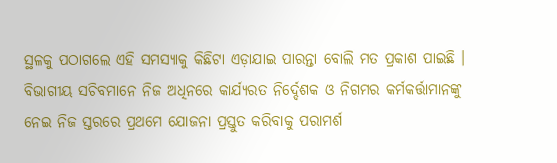ସ୍ଥଳକୁ ପଠାଗଲେ ଏହି ସମସ୍ୟାକୁ କିଛିଟା ଏଡ଼ାଯାଇ ପାରନ୍ତା ବୋଲି ମତ ପ୍ରକାଶ ପାଇଛି । ବିଭାଗୀୟ ସଚିବମାନେ ନିଜ ଅଧିନରେ କାର୍ଯ୍ୟରତ ନିର୍ଦ୍ଦେଶକ ଓ ନିଗମର କର୍ମକର୍ତ୍ତାମାନଙ୍କୁ ନେଇ ନିଜ ସ୍ତରରେ ପ୍ରଥମେ ଯୋଜନା ପ୍ରସ୍ତୁତ କରିବାକୁ ପରାମର୍ଶ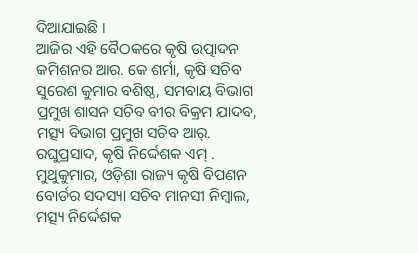ଦିଆଯାଇଛି ।
ଆଜିର ଏହି ବୈଠକରେ କୃଷି ଉତ୍ପାଦନ କମିଶନର ଆର. କେ ଶର୍ମା, କୃଷି ସଚିବ ସୁରେଶ କୁମାର ବଶିଷ୍ଠ, ସମବାୟ ବିଭାଗ ପ୍ରମୁଖ ଶାସନ ସଚିବ ବୀର ବିକ୍ରମ ଯାଦବ, ମତ୍ସ୍ୟ ବିଭାଗ ପ୍ରମୁଖ ସଚିବ ଆର୍. ରଘୁପ୍ରସାଦ, କୃଷି ନିର୍ଦ୍ଦେଶକ ଏମ୍ . ମୁଥୁକୁମାର, ଓଡ଼ିଶା ରାଜ୍ୟ କୃଷି ବିପଣନ ବୋର୍ଡର ସଦସ୍ୟା ସଚିବ ମାନସୀ ନିମ୍ବାଲ, ମତ୍ସ୍ୟ ନିର୍ଦ୍ଦେଶକ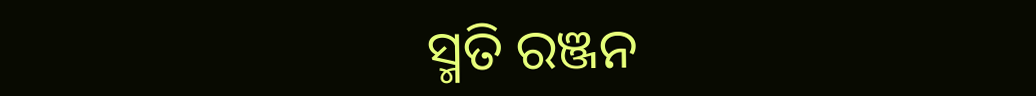ସ୍ମତି ରଞ୍ଜନ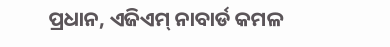ପ୍ରଧାନ, ଏଜିଏମ୍ ନାବାର୍ଡ କମଳ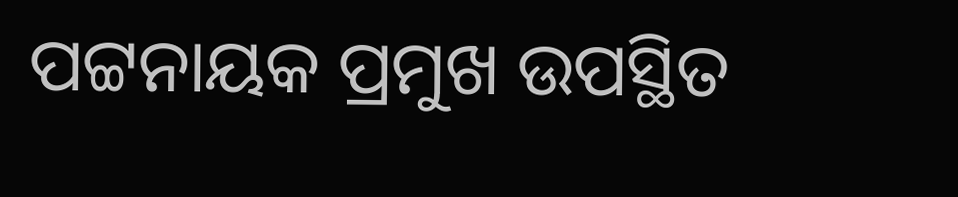ପଟ୍ଟନାୟକ ପ୍ରମୁଖ ଉପସ୍ଥିତ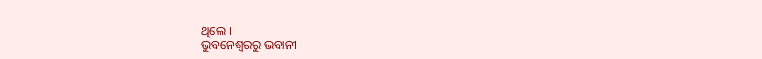ଥିଲେ ।
ଭୁବନେଶ୍ବରରୁ ଭବାନୀ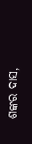ଶଙ୍କର ଦାସ,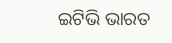ଇଟିଭି ଭାରତ